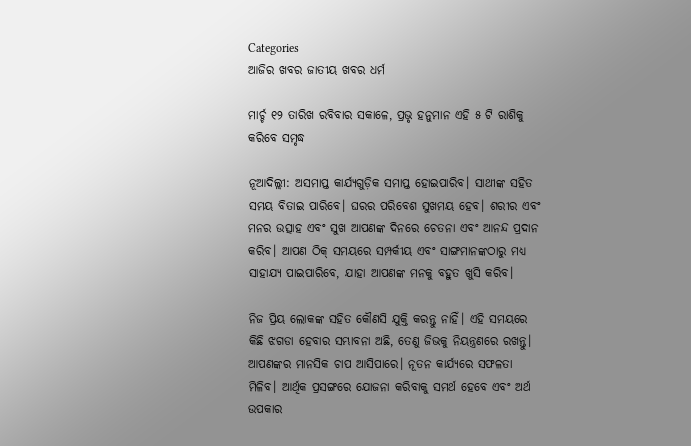Categories
ଆଜିର ଖବର ଜାତୀୟ ଖବର ଧର୍ମ

ମାର୍ଚ୍ଚ ୧୨ ତାରିଖ ରବିବାର ସକାଳେ, ପ୍ରଭୃ ହନୁମାନ ଏହି ୫ ଟି ରାଶିକୁ କରିବେ ସମୃଦ୍ଧ

ନୂଆଦିଲ୍ଲୀ: ଅସମାପ୍ତ କାର୍ଯ୍ୟଗୁଡ଼ିକ ସମାପ୍ତ ହୋଇପାରିବ। ସାଥୀଙ୍କ ସହିତ ସମୟ ବିତାଇ ପାରିବେ। ଘରର ପରିବେଶ ସୁଖମୟ ହେବ। ଶରୀର ଏବଂ ମନର ଉତ୍ସାହ ଏବଂ ସୁଖ ଆପଣଙ୍କ ଦିନରେ ଚେତନା ଏବଂ ଆନନ୍ଦ ପ୍ରଦାନ କରିବ। ଆପଣ ଠିକ୍ ସମୟରେ ସମ୍ପର୍କୀୟ ଏବଂ ସାଙ୍ଗମାନଙ୍କଠାରୁ ମଧ୍ୟ ସାହାଯ୍ୟ ପାଇପାରିବେ, ଯାହା ଆପଣଙ୍କ ମନକୁ ବହୁତ ଖୁସି କରିବ।

ନିଜ ପ୍ରିୟ ଲୋକଙ୍କ ସହିତ କୌଣସି ଯୁକ୍ତି କରନ୍ତୁ ନାହିଁ। ଏହି ସମୟରେ କିଛି ଝଗଡା ହେବାର ସମ୍ଭାବନା ଅଛି, ତେଣୁ ଜିଭକୁ ନିୟନ୍ତ୍ରଣରେ ରଖନ୍ତୁ। ଆପଣଙ୍କର ମାନସିକ ଚାପ ଆସିପାରେ। ନୂତନ କାର୍ଯ୍ୟରେ ସଫଳତା ମିଳିବ। ଆର୍ଥିକ ପ୍ରସଙ୍ଗରେ ଯୋଜନା କରିବାକୁ ସମର୍ଥ ହେବେ ଏବଂ ଅର୍ଥ ଉପକାର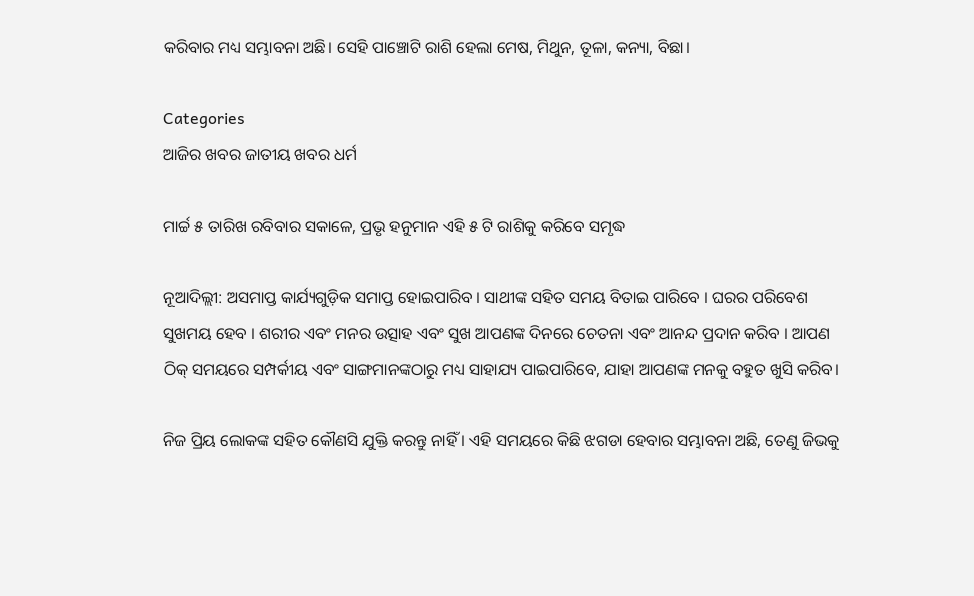କରିବାର ମଧ୍ୟ ସମ୍ଭାବନା ଅଛି। ସେହି ପାଞ୍ଚୋଟି ରାଶି ହେଲା ମେଷ, ମିଥୁନ, ତୂଳା, କନ୍ୟା, ବିଛା।

Categories
ଆଜିର ଖବର ଜାତୀୟ ଖବର ଧର୍ମ

ମାର୍ଚ୍ଚ ୫ ତାରିଖ ରବିବାର ସକାଳେ, ପ୍ରଭୃ ହନୁମାନ ଏହି ୫ ଟି ରାଶିକୁ କରିବେ ସମୃଦ୍ଧ

ନୂଆଦିଲ୍ଲୀ: ଅସମାପ୍ତ କାର୍ଯ୍ୟଗୁଡ଼ିକ ସମାପ୍ତ ହୋଇପାରିବ । ସାଥୀଙ୍କ ସହିତ ସମୟ ବିତାଇ ପାରିବେ । ଘରର ପରିବେଶ ସୁଖମୟ ହେବ । ଶରୀର ଏବଂ ମନର ଉତ୍ସାହ ଏବଂ ସୁଖ ଆପଣଙ୍କ ଦିନରେ ଚେତନା ଏବଂ ଆନନ୍ଦ ପ୍ରଦାନ କରିବ । ଆପଣ ଠିକ୍ ସମୟରେ ସମ୍ପର୍କୀୟ ଏବଂ ସାଙ୍ଗମାନଙ୍କଠାରୁ ମଧ୍ୟ ସାହାଯ୍ୟ ପାଇପାରିବେ, ଯାହା ଆପଣଙ୍କ ମନକୁ ବହୁତ ଖୁସି କରିବ।

ନିଜ ପ୍ରିୟ ଲୋକଙ୍କ ସହିତ କୌଣସି ଯୁକ୍ତି କରନ୍ତୁ ନାହିଁ । ଏହି ସମୟରେ କିଛି ଝଗଡା ହେବାର ସମ୍ଭାବନା ଅଛି, ତେଣୁ ଜିଭକୁ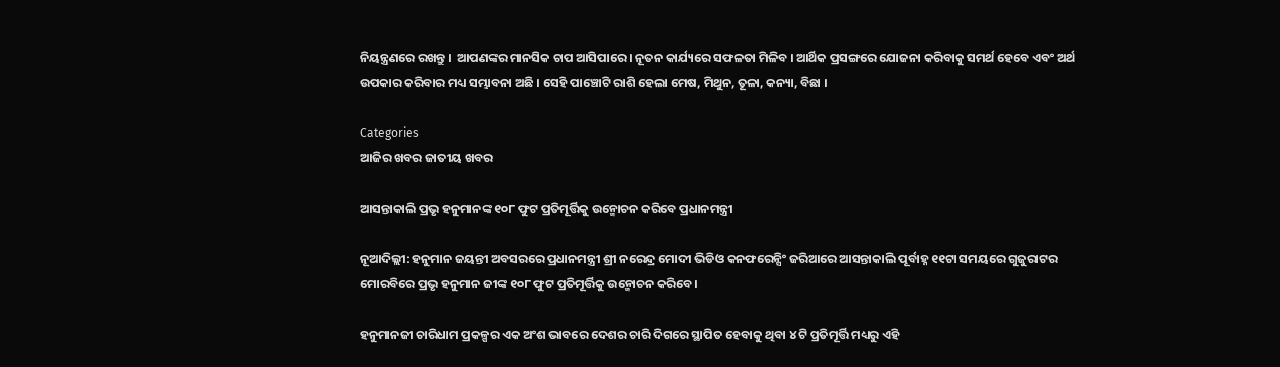ନିୟନ୍ତ୍ରଣରେ ରଖନ୍ତୁ ।  ଆପଣଙ୍କର ମାନସିକ ଚାପ ଆସିପାରେ । ନୂତନ କାର୍ଯ୍ୟରେ ସଫଳତା ମିଳିବ । ଆର୍ଥିକ ପ୍ରସଙ୍ଗରେ ଯୋଜନା କରିବାକୁ ସମର୍ଥ ହେବେ ଏବଂ ଅର୍ଥ ଉପକାର କରିବାର ମଧ୍ୟ ସମ୍ଭାବନା ଅଛି । ସେହି ପାଞ୍ଚୋଟି ରାଶି ହେଲା ମେଷ, ମିଥୁନ, ତୂଳା, କନ୍ୟା, ବିଛା ।

Categories
ଆଜିର ଖବର ଜାତୀୟ ଖବର

ଆସନ୍ତାକାଲି ପ୍ରଭୃ ହନୁମାନଙ୍କ ୧୦୮ ଫୁଟ ପ୍ରତିମୂର୍ତ୍ତିକୁ ଉନ୍ମୋଚନ କରିବେ ପ୍ରଧାନମନ୍ତ୍ରୀ

ନୂଆଦିଲ୍ଲୀ: ହନୁମାନ ଜୟନ୍ତୀ ଅବସରରେ ପ୍ରଧାନମନ୍ତ୍ରୀ ଶ୍ରୀ ନରେନ୍ଦ୍ର ମୋଦୀ ଭିଡିଓ କନଫରେନ୍ସିଂ ଜରିଆରେ ଆସନ୍ତାକାଲି ପୂର୍ବାହ୍ନ ୧୧ଟା ସମୟରେ ଗୁଜୁରାଟର ମୋରବିରେ ପ୍ରଭୃ ହନୁମାନ ଜୀଙ୍କ ୧୦୮ ଫୁଟ ପ୍ରତିମୂର୍ତ୍ତିକୁ ଉନ୍ମୋଚନ କରିବେ।

ହନୁମାନଜୀ ଚାରିଧାମ ପ୍ରକଳ୍ପର ଏକ ଅଂଶ ଭାବରେ ଦେଶର ଚାରି ଦିଗରେ ସ୍ଥାପିତ ହେବାକୁ ଥିବା ୪ ଟି ପ୍ରତିମୂର୍ତ୍ତି ମଧ୍ୟରୁ ଏହି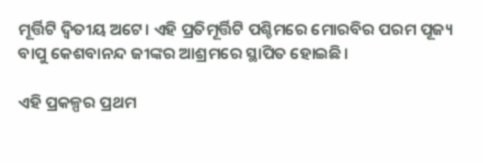ମୂର୍ତ୍ତିଟି ଦ୍ୱିତୀୟ ଅଟେ। ଏହି ପ୍ରତିମୂର୍ତ୍ତିଟି ପଶ୍ଚିମରେ ମୋରବିର ପରମ ପୂଜ୍ୟ ବାପୁ କେଶବାନନ୍ଦ ଜୀଙ୍କର ଆଶ୍ରମରେ ସ୍ଥାପିତ ହୋଇଛି।

ଏହି ପ୍ରକଳ୍ପର ପ୍ରଥମ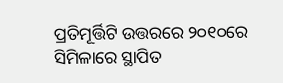ପ୍ରତିମୂର୍ତ୍ତିଟି ଉତ୍ତରରେ ୨୦୧୦ରେ ସିମିଳାରେ ସ୍ଥାପିତ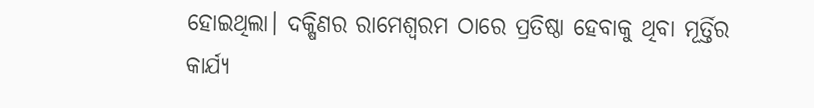ହୋଇଥିଲା। ଦକ୍ଷିଣର ରାମେଶ୍ୱରମ ଠାରେ ପ୍ରତିଷ୍ଠା ହେବାକୁ ଥିବା ମୂର୍ତ୍ତିର କାର୍ଯ୍ୟ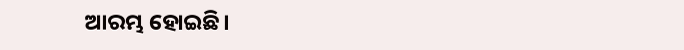ଆରମ୍ଭ ହୋଇଛି।